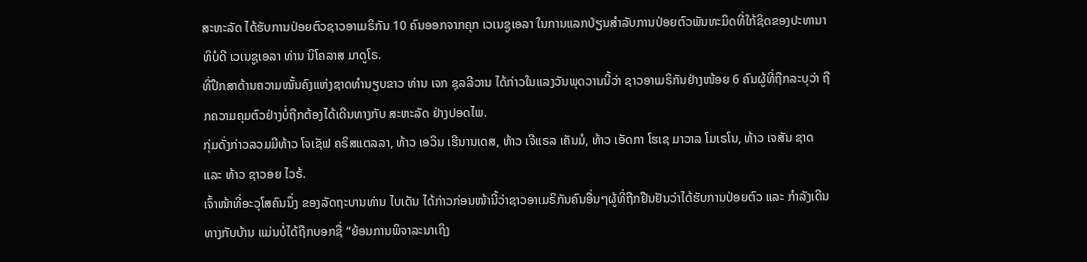ສະຫະລັດ ໄດ້ຮັບການປ່ອຍຕົວຊາວອາເມຣິກັນ 10 ຄົນອອກຈາກຄຸກ ເວເນຊູເອລາ ໃນການແລກປ່ຽນສຳລັບການປ່ອຍຕົວພັນທະມິດທີ່ໃກ້ຊິດຂອງປະທານາທິບໍດີ ເວເນຊູເອລາ ທ່ານ ນິໂຄລາສ ມາດູໂຣ.
ທີ່ປຶກສາດ້ານຄວາມໝັ້ນຄົງແຫ່ງຊາດທຳນຽບຂາວ ທ່ານ ເຈກ ຊຸລລີວານ ໄດ້ກ່າວໃນແລງວັນພຸດວານນີ້ວ່າ ຊາວອາເມຣິກັນຢ່າງໜ້ອຍ 6 ຄົນຜູ້ທີ່ຖືກລະບຸວ່າ ຖືກຄວາມຄຸມຕົວຢ່າງບໍ່ຖືກຕ້ອງໄດ້ເດີນທາງກັບ ສະຫະລັດ ຢ່າງປອດໄພ.
ກຸ່ມດັ່ງກ່າວລວມມີທ້າວ ໂຈເຊັຟ ຄຣິສແຕລລາ, ທ້າວ ເອວິນ ເຮີນານເດສ, ທ້າວ ເຈີແຣລ ເຄັນມໍ, ທ້າວ ເອັດກາ ໂຮເຊ ມາວາລ ໂມເຣໂນ, ທ້າວ ເຈສັນ ຊາດ ແລະ ທ້າວ ຊາວອຍ ໄວຣ້.
ເຈົ້າໜ້າທີ່ອະວຸໂສຄົນນຶ່ງ ຂອງລັດຖະບານທ່ານ ໄບເດັນ ໄດ້ກ່າວກ່ອນໜ້ານີ້ວ່າຊາວອາເມຣິກັນຄົນອື່ນໆຜູ້ທີ່ຖືກຢືນຢັນວ່າໄດ້ຮັບການປ່ອຍຕົວ ແລະ ກຳລັງເດີນທາງກັບບ້ານ ແມ່ນບໍ່ໄດ້ຖືກບອກຊື່ “ຍ້ອນການພິຈາລະນາເຖິງ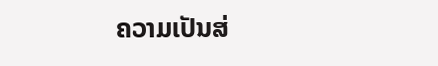ຄວາມເປັນສ່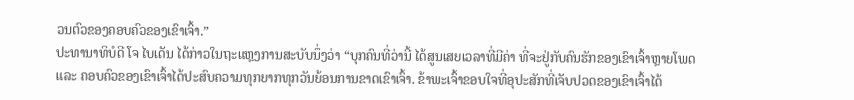ວນຕົວຂອງຄອບຄົວຂອງເຂົາເຈົ້າ.”
ປະທານາທິບໍດີ ໂຈ ໄບເດັນ ໄດ້ກ່າວໃນຖະແຫຼງການສະບັບນຶ່ງວ່າ “ບຸກຄົນທີ່ວ່ານີ້ ໄດ້ສູນເສຍເວລາທີ່ມີຄ່າ ທີ່ຈະຢູ່ກັບຄົນຮັກຂອງເຂົາເຈົ້າຫຼາຍໂພດ ແລະ ຄອບຄົວຂອງເຂົາເຈົ້າໄດ້ປະສົບຄວາມທຸກຍາກທຸກວັນຍ້ອນການຂາດເຂົາເຈົ້າ. ຂ້າພະເຈົ້າຂອບໃຈທີ່ອຸປະສັກທີ່ເຈັບປວດຂອງເຂົາເຈົ້າໄດ້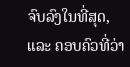ຈົບລົງໃນທີ່ສຸດ, ແລະ ຄອບຄົວທີ່ວ່າ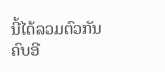ນີ້ໄດ້ລວມຕົວກັນຄົບອີ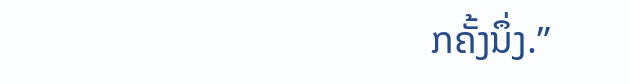ກຄັ້ງນຶ່ງ.”